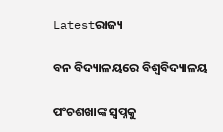Latestରାଜ୍ୟ

ବନ ବିଦ୍ୟାଳୟରେ ବିଶ୍ବବିଦ୍ୟାଳୟ

ପଂଚଶଖାଙ୍କ ସ୍ବପ୍ନକୁ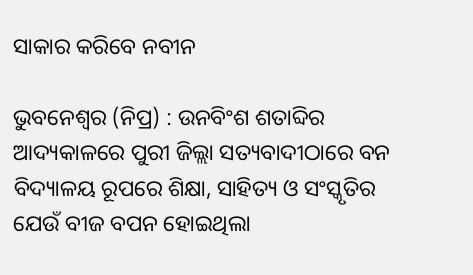ସାକାର କରିବେ ନବୀନ

ଭୁବନେଶ୍ବର (ନିପ୍ର) : ଉନବିଂଶ ଶତାବ୍ଦିର ଆଦ୍ୟକାଳରେ ପୁରୀ ଜିଲ୍ଲା ସତ୍ୟବାଦୀଠାରେ ବନ ବିଦ୍ୟାଳୟ ରୂପରେ ଶିକ୍ଷା, ସାହିତ୍ୟ ଓ ସଂସ୍କୃତିର ଯେଉଁ ବୀଜ ବପନ ହୋଇଥିଲା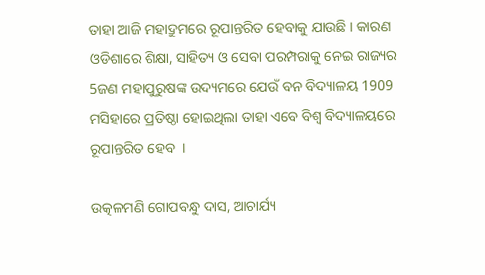ତାହା ଆଜି ମହାଦ୍ରୁମରେ ରୂପାନ୍ତରିତ ହେବାକୁ ଯାଉଛି । କାରଣ ଓଡିଶାରେ ଶିକ୍ଷା, ସାହିତ୍ୟ ଓ ସେବା ପରମ୍ପରାକୁ ନେଇ ରାଜ୍ୟର 5ଜଣ ମହାପୁରୁଷଙ୍କ ଉଦ୍ୟମରେ ଯେଉଁ ବନ ବିଦ୍ୟାଳୟ 1909 ମସିହାରେ ପ୍ରତିଷ୍ଠା ହୋଇଥିଲା ତାହା ଏବେ ବିଶ୍ବ ବିଦ୍ୟାଳୟରେ ରୂପାନ୍ତରିତ ହେବ  ।

ଉତ୍କଳମଣି ଗୋପବନ୍ଧୁ ଦାସ, ଆଚାର୍ଯ୍ୟ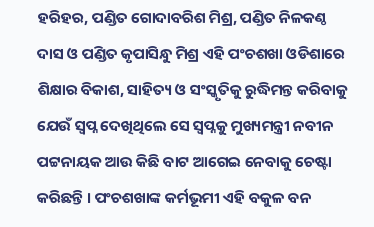ହରିହର, ପଣ୍ଡିତ ଗୋଦାବରିଶ ମିଶ୍ର, ପଣ୍ଡିତ ନିଳକଣ୍ଠ ଦାସ ଓ ପଣ୍ଡିତ କୃପାସିନ୍ଧୁ ମିଶ୍ର ଏହି ପଂଚଶଖା ଓଡିଶାରେ ଶିକ୍ଷାର ବିକାଶ, ସାହିତ୍ୟ ଓ ସଂସ୍କୃତିକୁ ରୁଦ୍ଧିମନ୍ତ କରିବାକୁ ଯେଉଁ ସ୍ବପ୍ନ ଦେଖିଥିଲେ ସେ ସ୍ବପ୍ନକୁ ମୁଖ୍ୟମନ୍ତ୍ରୀ ନବୀନ ପଟ୍ଟନାୟକ ଆଉ କିଛି ବାଟ ଆଗେଇ ନେବାକୁ ଚେଷ୍ଟା କରିଛନ୍ତି । ପଂଚଶଖାଙ୍କ କର୍ମଭୂମୀ ଏହି ବକୁଳ ବନ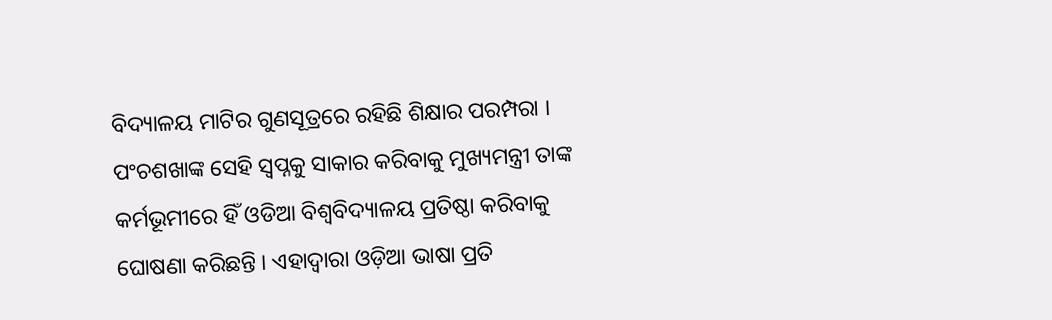ବିଦ୍ୟାଳୟ ମାଟିର ଗୁଣସୂତ୍ରରେ ରହିଛି ଶିକ୍ଷାର ପରମ୍ପରା । ପଂଚଶଖାଙ୍କ ସେହି ସ୍ବପ୍ନକୁ ସାକାର କରିବାକୁ ମୁଖ୍ୟମନ୍ତ୍ରୀ ତାଙ୍କ କର୍ମଭୂମୀରେ ହିଁ ଓଡିଆ ବିଶ୍ବବିଦ୍ୟାଳୟ ପ୍ରତିଷ୍ଠା କରିବାକୁ ଘୋଷଣା କରିଛନ୍ତି । ଏହାଦ୍ବାରା ଓଡ଼ିଆ ଭାଷା ପ୍ରତି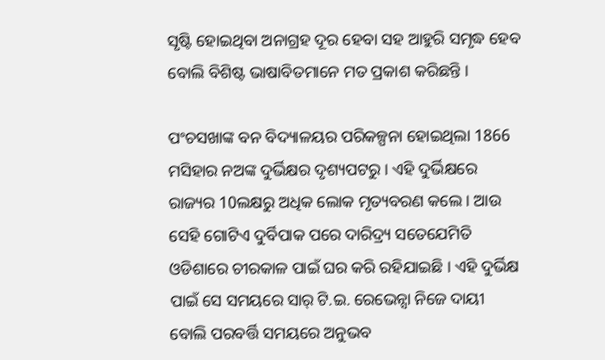ସୃଷ୍ଟି ହୋଇଥିବା ଅନାଗ୍ରହ ଦୂର ହେବା ସହ ଆହୁରି ସମୃଦ୍ଧ ହେବ ବୋଲି ବିଶିଷ୍ଟ ଭାଷାବିତମାନେ ମତ ପ୍ରକାଶ କରିଛନ୍ତି ।

ପଂଚସଖାଙ୍କ ବନ ବିଦ୍ୟାଳୟର ପରିକଳ୍ପନା ହୋଇଥିଲା 1866 ମସିହାର ନଅଙ୍କ ଦୁର୍ଭିକ୍ଷର ଦୃଶ୍ୟପଟରୁ । ଏହି ଦୁର୍ଭିକ୍ଷରେ ରାଜ୍ୟର 10ଲକ୍ଷରୁ ଅଧିକ ଲୋକ ମୃତ୍ୟବରଣ କଲେ । ଆଉ ସେହି ଗୋଟିଏ ଦୁର୍ବିପାକ ପରେ ଦାରିଦ୍ର୍ୟ ସତେଯେମିତି ଓଡିଶାରେ ଚୀରକାଳ ପାଇଁ ଘର କରି ରହିଯାଇଛି । ଏହି ଦୁର୍ଭିକ୍ଷ ପାଇଁ ସେ ସମୟରେ ସାର୍ ଟି.ଇ. ରେଭେନ୍ସା ନିଜେ ଦାୟୀ ବୋଲି ପରବର୍ତ୍ତି ସମୟରେ ଅନୁଭବ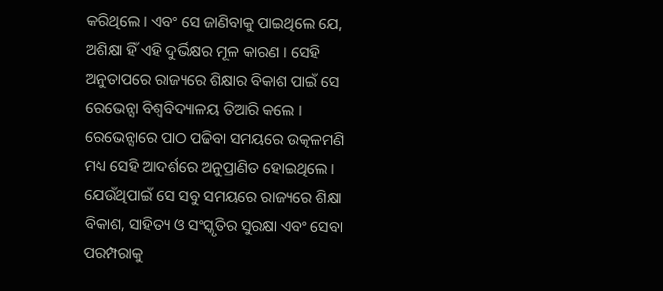କରିଥିଲେ । ଏବଂ ସେ ଜାଣିବାକୁ ପାଇଥିଲେ ଯେ, ଅଶିକ୍ଷା ହିଁ ଏହି ଦୁର୍ଭିକ୍ଷର ମୂଳ କାରଣ । ସେହି ଅନୁତାପରେ ରାଜ୍ୟରେ ଶିକ୍ଷାର ବିକାଶ ପାଇଁ ସେ ରେଭେନ୍ସା ବିଶ୍ବବିଦ୍ୟାଳୟ ତିଆରି କଲେ । ରେଭେନ୍ସାରେ ପାଠ ପଢିବା ସମୟରେ ଉତ୍କଳମଣି ମଧ୍ୟ ସେହି ଆଦର୍ଶରେ ଅନୁପ୍ରାଣିତ ହୋଇଥିଲେ । ଯେଉଁଥିପାଇଁ ସେ ସବୁ ସମୟରେ ରାଜ୍ୟରେ ଶିକ୍ଷା ବିକାଶ, ସାହିତ୍ୟ ଓ ସଂସ୍କୃତିର ସୁରକ୍ଷା ଏବଂ ସେବା ପରମ୍ପରାକୁ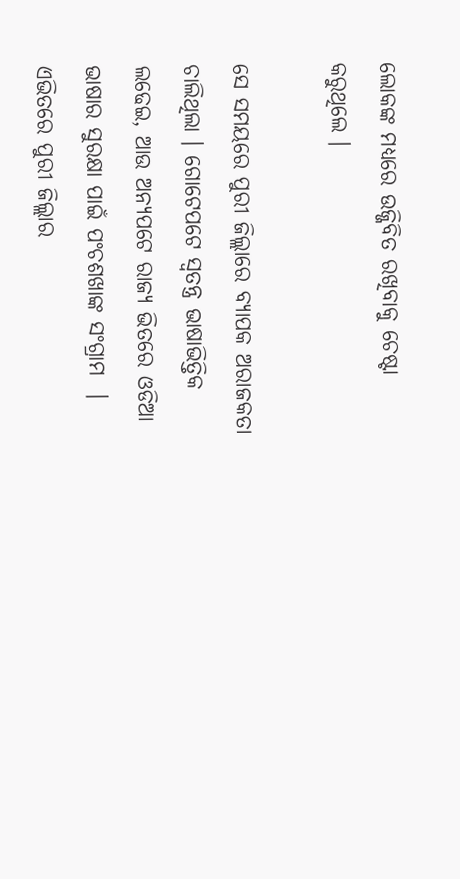ଲୋକଙ୍କ ମଧ୍ୟରେ ଉଜ୍ଜିବିତ ରଖିବାକୁ ଚେଷ୍ଟା କରୁଥିଲେ ।

ସେ ସମୟରେ ପୁରୀ ଜିଲ୍ଲାରେ ବ୍ୟାପକ ଅରାଜକତା ଚାଲିଥିଲା । ଗୋଟେପଟେ ସ୍ବତନ୍ତ୍ର ଭାଷାଭିତ୍ତିକ ଲଢେଇ, ଆଉ ଅନ୍ୟପଟେ ରାଜ୍ୟ ଭିତରେ ଓଡିଆ ଭାଷାର ସୁରକ୍ଷା ପାଇଁ ପଂଚଶଖାଙ୍କ ସଂଗ୍ରାମ  । ଏଭିତରେ ପୁରୀ ଜିଲ୍ଲାର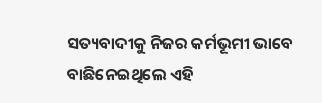ସତ୍ୟବାଦୀକୁ ନିଜର କର୍ମଭୂମୀ ଭାବେ ବାଛିନେଇଥିଲେ ଏହି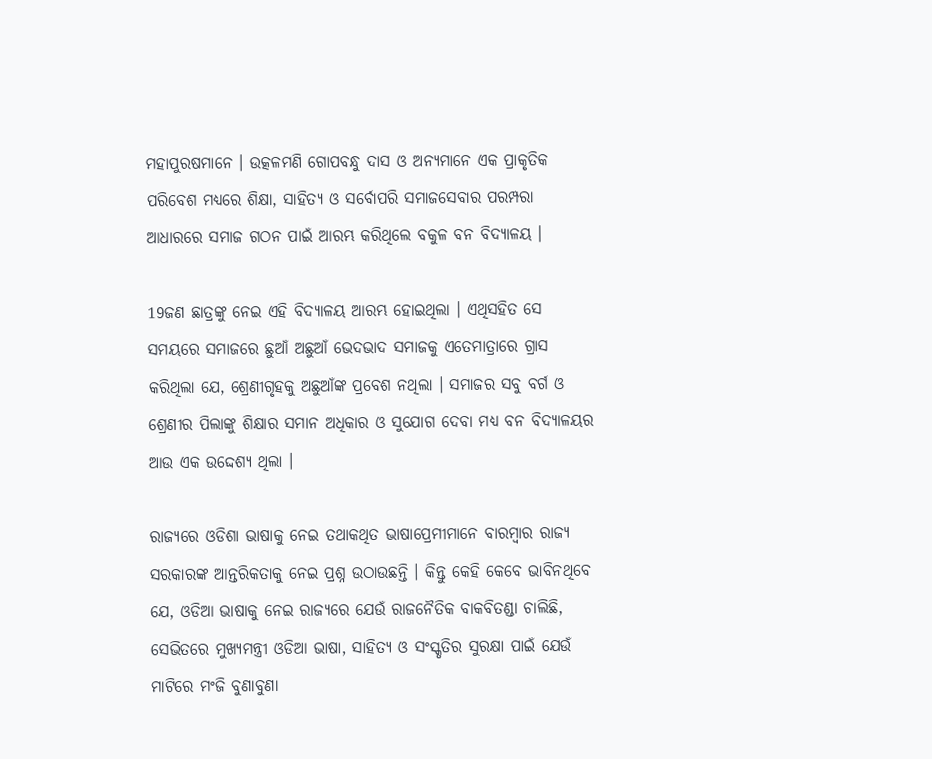ମହାପୁରଷମାନେ । ଉତ୍କଳମଣି ଗୋପବନ୍ଧୁ ଦାସ ଓ ଅନ୍ୟମାନେ ଏକ ପ୍ରାକୃତିକ ପରିବେଶ ମଧ୍ୟରେ ଶିକ୍ଷା, ସାହିତ୍ୟ ଓ ସର୍ବୋପରି ସମାଜସେବାର ପରମ୍ପରା ଆଧାରରେ ସମାଜ ଗଠନ ପାଇଁ ଆରମ୍ଭ କରିଥିଲେ ବକୁଳ ବନ ବିଦ୍ୟାଳୟ ।

19ଜଣ ଛାତ୍ରଙ୍କୁ ନେଇ ଏହି ବିଦ୍ୟାଳୟ ଆରମ୍ଭ ହୋଇଥିଲା । ଏଥିସହିତ ସେ ସମୟରେ ସମାଜରେ ଛୁଆଁ ଅଛୁଆଁ ଭେଦଭାଦ ସମାଜକୁ ଏତେମାତ୍ରାରେ ଗ୍ରାସ କରିଥିଲା ଯେ, ଶ୍ରେଣୀଗୃହକୁ ଅଛୁଆଁଙ୍କ ପ୍ରବେଶ ନଥିଲା । ସମାଜର ସବୁ ବର୍ଗ ଓ ଶ୍ରେଣୀର ପିଲାଙ୍କୁ ଶିକ୍ଷାର ସମାନ ଅଧିକାର ଓ ସୁଯୋଗ ଦେବା ମଧ୍ୟ ବନ ବିଦ୍ୟାଳୟର ଆଉ ଏକ ଉଦ୍ଦେଶ୍ୟ ଥିଲା ।

ରାଜ୍ୟରେ ଓଡିଶା ଭାଷାକୁ ନେଇ ତଥାକଥିତ ଭାଷାପ୍ରେମୀମାନେ ବାରମ୍ବାର ରାଜ୍ୟ ସରକାରଙ୍କ ଆନ୍ତରିକତାକୁ ନେଇ ପ୍ରଶ୍ନ ଉଠାଉଛନ୍ତି । କିନ୍ତୁ କେହି କେବେ ଭାବିନଥିବେ ଯେ, ଓଡିଆ ଭାଷାକୁ ନେଇ ରାଜ୍ୟରେ ଯେଉଁ ରାଜନୈତିକ ବାକବିତଣ୍ଡା ଚାଲିଛି, ସେଭିତରେ ମୁଖ୍ୟମନ୍ତ୍ରୀ ଓଡିଆ ଭାଷା, ସାହିତ୍ୟ ଓ ସଂସ୍କୃତିର ସୁରକ୍ଷା ପାଇଁ ଯେଉଁ ମାଟିରେ ମଂଜି ବୁଣାବୁଣା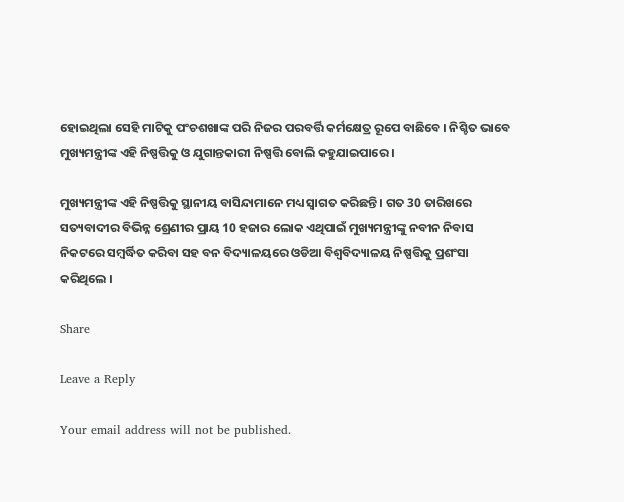ହୋଇଥିଲା ସେହି ମାଟିକୁ ପଂଚଶଖାଙ୍କ ପରି ନିଜର ପରବର୍ତ୍ତି କର୍ମକ୍ଷେତ୍ର ରୂପେ ବାଛିବେ । ନିଶ୍ଚିତ ଭାବେ ମୁଖ୍ୟମନ୍ତ୍ରୀଙ୍କ ଏହି ନିଷ୍ପତ୍ତିକୁ ଓ ଯୁଗାନ୍ତକାରୀ ନିଷ୍ପତ୍ତି ବୋଲି କହୁଯାଇପାରେ ।

ମୁଖ୍ୟମନ୍ତ୍ରୀଙ୍କ ଏହି ନିଷ୍ପତ୍ତିକୁ ସ୍ଥାନୀୟ ବାସିନ୍ଦାମାନେ ମଧ୍ୟ ସ୍ବାଗତ କରିଛନ୍ତି । ଗତ 30 ତାରିଖରେ ସତ୍ୟବାଦୀର ବିଭିନ୍ନ ଶ୍ରେଣୀର ପ୍ରାୟ 10 ହଜାର ଲୋକ ଏଥିପାଇଁ ମୁଖ୍ୟମନ୍ତ୍ରୀଙ୍କୁ ନବୀନ ନିବାସ ନିକଟରେ ସମ୍ବର୍ଦ୍ଧିତ କରିବା ସହ ବନ ବିଦ୍ୟାଳୟରେ ଓଡିଆ ବିଶ୍ବବିଦ୍ୟାଳୟ ନିଷ୍ପତ୍ତିକୁ ପ୍ରଶଂସା କରିଥିଲେ ।

Share

Leave a Reply

Your email address will not be published.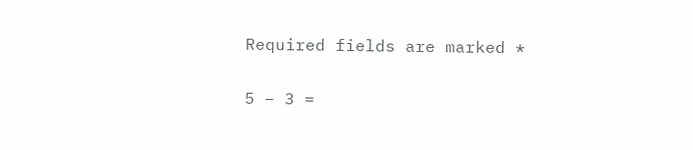Required fields are marked *

5 − 3 =